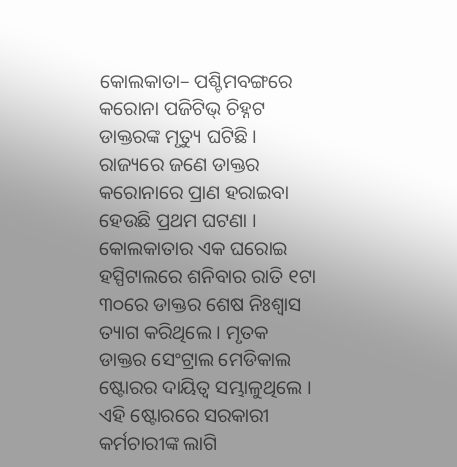କୋଲକାତା– ପଶ୍ଚିମବଙ୍ଗରେ କରୋନା ପଜିଟିଭ୍ ଚିହ୍ନଟ ଡାକ୍ତରଙ୍କ ମୃତ୍ୟୁ ଘଟିଛି । ରାଜ୍ୟରେ ଜଣେ ଡାକ୍ତର କରୋନାରେ ପ୍ରାଣ ହରାଇବା ହେଉଛି ପ୍ରଥମ ଘଟଣା । କୋଲକାତାର ଏକ ଘରୋଇ ହସ୍ପିଟାଲରେ ଶନିବାର ରାତି ୧ଟା ୩୦ରେ ଡାକ୍ତର ଶେଷ ନିଃଶ୍ୱାସ ତ୍ୟାଗ କରିଥିଲେ । ମୃତକ ଡାକ୍ତର ସେଂଟ୍ରାଲ ମେଡିକାଲ ଷ୍ଟୋରର ଦାୟିତ୍ୱ ସମ୍ଭାଳୁଥିଲେ । ଏହି ଷ୍ଟୋରରେ ସରକାରୀ କର୍ମଚାରୀଙ୍କ ଲାଗି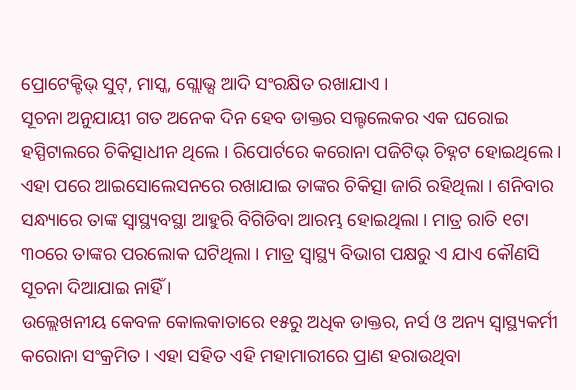ପ୍ରୋଟେକ୍ଟିଭ୍ ସୁଟ୍, ମାସ୍କ, ଗ୍ଲୋଭ୍ସ ଆଦି ସଂରକ୍ଷିତ ରଖାଯାଏ ।
ସୂଚନା ଅନୁଯାୟୀ ଗତ ଅନେକ ଦିନ ହେବ ଡାକ୍ତର ସଲ୍ଟଲେକର ଏକ ଘରୋଇ ହସ୍ପିଟାଲରେ ଚିକିତ୍ସାଧୀନ ଥିଲେ । ରିପୋର୍ଟରେ କରୋନା ପଜିଟିଭ୍ ଚିହ୍ନଟ ହୋଇଥିଲେ । ଏହା ପରେ ଆଇସୋଲେସନରେ ରଖାଯାଇ ତାଙ୍କର ଚିକିତ୍ସା ଜାରି ରହିଥିଲା । ଶନିବାର ସନ୍ଧ୍ୟାରେ ତାଙ୍କ ସ୍ୱାସ୍ଥ୍ୟବସ୍ଥା ଆହୁରି ବିଗିଡିବା ଆରମ୍ଭ ହୋଇଥିଲା । ମାତ୍ର ରାତି ୧ଟା ୩୦ରେ ତାଙ୍କର ପରଲୋକ ଘଟିଥିଲା । ମାତ୍ର ସ୍ୱାସ୍ଥ୍ୟ ବିଭାଗ ପକ୍ଷରୁ ଏ ଯାଏ କୌଣସି ସୂଚନା ଦିଆଯାଇ ନାହିଁ ।
ଉଲ୍ଲେଖନୀୟ କେବଳ କୋଲକାତାରେ ୧୫ରୁ ଅଧିକ ଡାକ୍ତର, ନର୍ସ ଓ ଅନ୍ୟ ସ୍ୱାସ୍ଥ୍ୟକର୍ମୀ କରୋନା ସଂକ୍ରମିତ । ଏହା ସହିତ ଏହି ମହାମାରୀରେ ପ୍ରାଣ ହରାଉଥିବା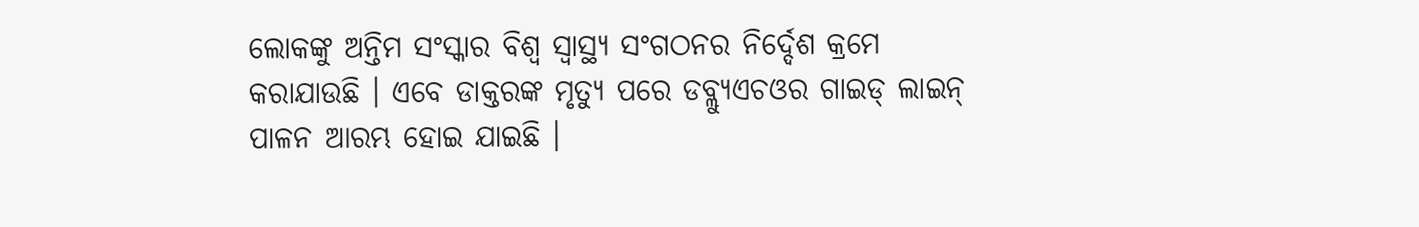ଲୋକଙ୍କୁ ଅନ୍ତିମ ସଂସ୍କାର ବିଶ୍ୱ ସ୍ୱାସ୍ଥ୍ୟ ସଂଗଠନର ନିର୍ଦ୍ଦେଶ କ୍ରମେ କରାଯାଉଛି । ଏବେ ଡାକ୍ତରଙ୍କ ମୃତ୍ୟୁ ପରେ ଡବ୍ଲ୍ୟୁଏଚଓର ଗାଇଡ୍ ଲାଇନ୍ ପାଳନ ଆରମ୍ଭ ହୋଇ ଯାଇଛି ।